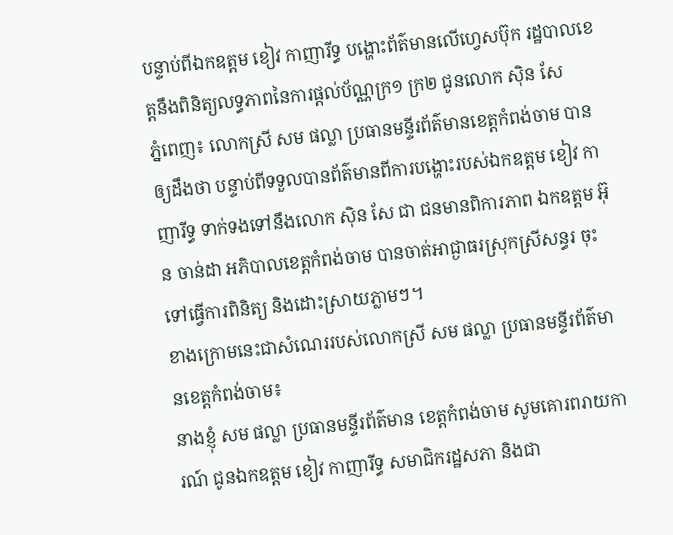បន្ទាប់ពីឯកឧត្តម ខៀវ កាញារីទ្ធ បង្ហោះព័ត៌មានលើហ្វេសប៊ុក រដ្ឋបាលខេត្តនឹងពិនិត្យលទ្ធភាពនៃការផ្ដល់ប័ណ្ណក្រ១ ក្រ២ ជូនលោក ស៊ិន សែ
ភ្នំពេញ៖ លោកស្រី សម ផល្លា ប្រធានមន្ទីរព័ត៌មានខេត្តកំពង់ចាម បានឲ្យដឹងថា បន្ទាប់ពីទទួលបានព័ត៌មានពីការបង្ហោះរបស់ឯកឧត្តម ខៀវ កាញារីទ្ធ ទាក់ទងទៅនឹងលោក ស៊ិន សែ ជា ជនមានពិការភាព ឯកឧត្តម អ៊ុន ចាន់ដា អភិបាលខេត្តកំពង់ចាម បានចាត់អាជ្ងាធរស្រុកស្រីសន្ធរ ចុះទៅធ្វើការពិនិត្យ និងដោះស្រាយភ្លាមៗ។
ខាងក្រោមនេះជាសំណេររបស់លោកស្រី សម ផល្លា ប្រធានមន្ទីរព័ត៌មានខេត្តកំពង់ចាម៖
នាងខ្ញុំ សម ផល្លា ប្រធានមន្ទីរព័ត៌មាន ខេត្តកំពង់ចាម សូមគោរពរាយការណ៍ ជូនឯកឧត្តម ខៀវ កាញារីទ្ធ សមាជិករដ្ឋសភា និងជា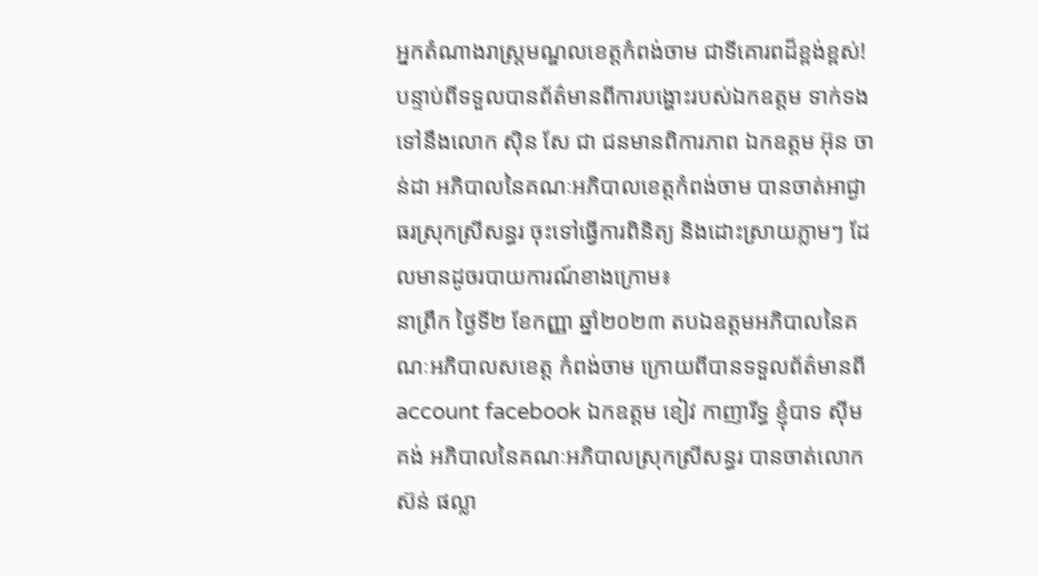អ្នកតំណាងរាស្ត្រមណ្ឌលខេត្តកំពង់ចាម ជាទីគោរពដ៏ខ្ពង់ខ្ពស់!
បន្ទាប់ពីទទួលបានព័ត៌មានពីការបង្ហោះរបស់ឯកឧត្តម ទាក់ទងទៅនឹងលោក ស៊ិន សែ ជា ជនមានពិការភាព ឯកឧត្តម អ៊ុន ចាន់ដា អភិបាលនៃគណៈអភិបាលខេត្តកំពង់ចាម បានចាត់អាជ្ងាធរស្រុកស្រីសន្ធរ ចុះទៅធ្វើការពិនិត្យ និងដោះស្រាយភ្លាមៗ ដែលមានដូចរបាយការណ៍ខាងក្រោម៖
នាព្រឹក ថ្ងៃទី២ ខែកញ្ញា ឆ្នាំ២០២៣ តបឯឧត្តមអភិបាលនៃគណៈអភិបាលសខេត្ត កំពង់ចាម ក្រោយពីបានទទួលព័ត៌មានពីaccount facebook ឯកឧត្ដម ខៀវ កាញារីទ្ធ ខ្ញុំបាទ ស៊ីម គង់ អភិបាលនៃគណៈអភិបាលស្រុកស្រីសន្ធរ បានចាត់លោក ស៊ន់ ផល្លា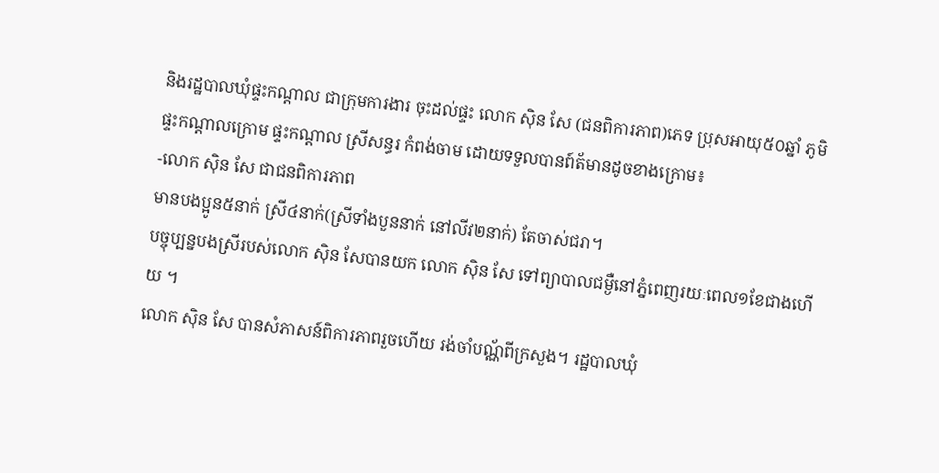និងរដ្ឋបាលឃុំផ្ទះកណ្តាល ជាក្រុមការងារ ចុះដល់ផ្ទះ លោក ស៊ិន សែ (ជនពិការភាព)ភេទ ប្រុសអាយុ៥០ឆ្នាំ ភូមិផ្ទះកណ្តាលក្រោម ផ្ទះកណ្ដាល ស្រីសន្ធរ កំពង់ចាម ដោយទទួលបានព៍ត័មានដូចខាងក្រោម៖
-លោក ស៊ិន សែ ជាជនពិការភាព
មានបងប្អូន៥នាក់ ស្រី៤នាក់(ស្រីទាំងបួននាក់ នៅលីវ២នាក់) តែចាស់ជរា។
បច្ចុប្បន្នបងស្រីរបស់លោក ស៊ិន សែបានយក លោក ស៊ិន សែ ទៅព្យាបាលជម្ងឺនៅភ្នំពេញរយៈពេល១ខែជាងហេីយ ។
លោក ស៊ិន សែ បានសំភាសន៍ពិការភាពរួចហើយ រង់ចាំបណ្ណ័ពីក្រសួង។ រដ្ឋបាលឃុំ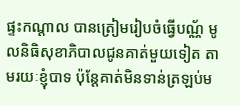ផ្ទះកណ្តាល បានត្រៀមរៀបចំធ្វើបណ្ណ័ មូលនិធិសុខាភិបាលជូនគាត់មួយទៀត តាមរយៈខ្ញុំបាទ ប៉ុន្តែគាត់មិនទាន់ត្រឡប់ម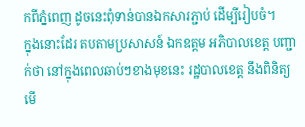កពីភ្នំពេញ ដូចនេះពុំទាន់បានឯកសារភ្ជាប់ ដើម្បីរៀបចំ។
ក្នុងនោះដែរ តបតាមប្រសាសន៍ ឯកឧត្តម អភិបាលខេត្ត បញ្ជាក់ថា នៅក្នុងពេលឆាប់ៗខាងមុខនេះ រដ្ឋបាលខេត្ត នឹងពិនិត្យមើ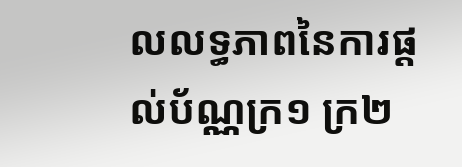លលទ្ធភាពនៃការផ្ដល់ប័ណ្ណក្រ១ ក្រ២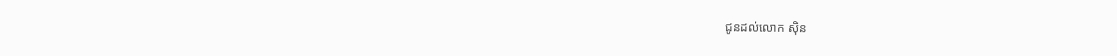ជូនដល់លោក ស៊ិន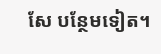សែ បន្ថែមទៀត។